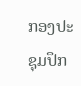ກອງປະຊຸມປຶກ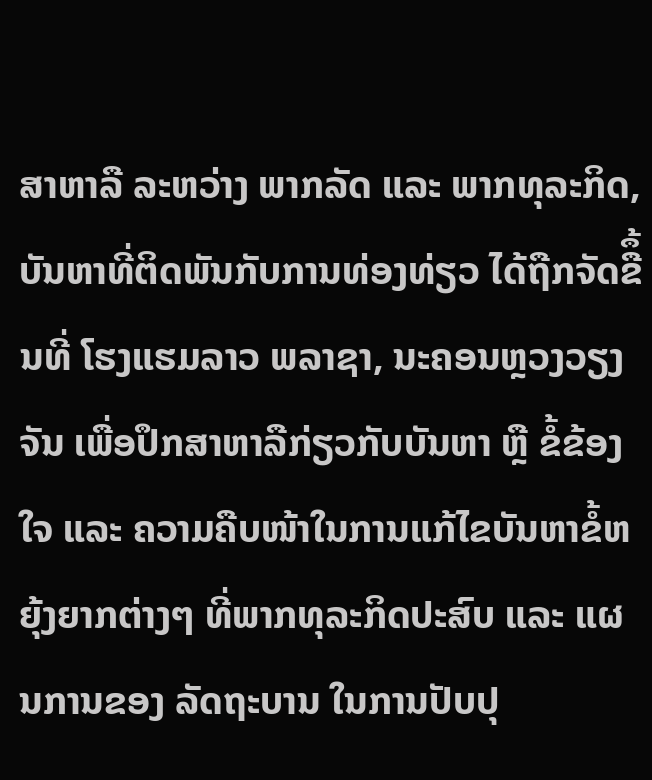ສາຫາລື ລະຫວ່າງ ພາກລັດ ແລະ ພາກທຸລະກິດ, ບັນຫາທີ່ຕິດພັນກັບການທ່ອງທ່ຽວ ໄດ້ຖືກຈັດຂືຶ້ນທີ່ ໂຮງແຮມລາວ ພລາຊາ, ນະຄອນຫຼວງວຽງຈັນ ເພື່ອປຶກສາຫາລືກ່ຽວກັບບັນຫາ ຫຼື ຂໍ້ຂ້ອງໃຈ ແລະ ຄວາມຄືບໜ້າໃນການແກ້ໄຂບັນຫາຂໍ້ຫຍຸ້ງຍາກຕ່າງໆ ທີ່ພາກທຸລະກິດປະສົບ ແລະ ແຜນການຂອງ ລັດຖະບານ ໃນການປັບປຸ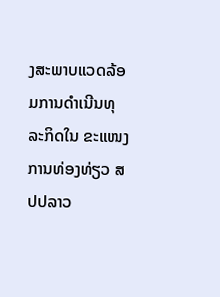ງສະພາບແວດລ້ອມການດໍາເນີນທຸລະກິດໃນ ຂະແໜງການທ່ອງທ່ຽວ ສປປລາວ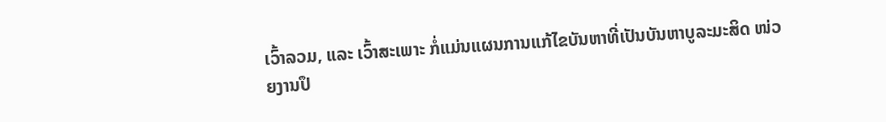ເວົ້າລວມ, ແລະ ເວົ້າສະເພາະ ກໍ່ແມ່ນແຜນການແກ້ໄຂບັນຫາທີ່ເປັນບັນຫາບູລະມະສິດ ໜ່ວຍງານປຶ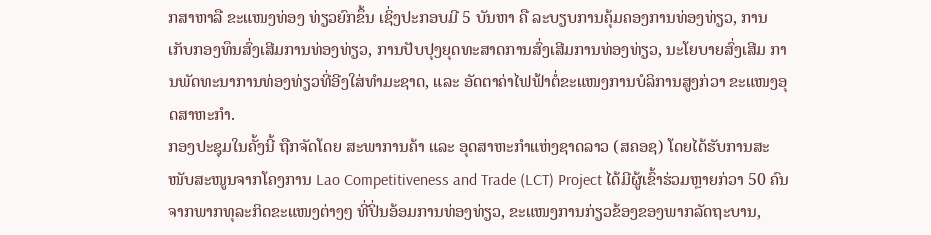ກສາຫາລື ຂະແໜງທ່ອງ ທ່ຽວຍົກຂຶ້ນ ເຊິ່ງປະກອບມີ 5 ບັນຫາ ຄື ລະບຽບການຄຸ້ມຄອງການທ່ອງທ່ຽວ, ການເກັບກອງທຶນສົ່ງເສີມການທ່ອງທ່ຽວ, ການປັບປຸງຍຸດທະສາດການສົ່ງເສີມການທ່ອງທ່ຽວ, ນະໂຍບາຍສົ່ງເສີມ ການພັດທະນາການທ່ອງທ່ຽວທີ່ອີງໃສ່ທໍາມະຊາດ, ແລະ ອັດຕາຄ່າໄຟຟ້າຕໍ່ຂະແໜງການບໍລິການສູງກ່ວາ ຂະແໜງອຸດສາຫະກໍາ.
ກອງປະຊຸມໃນຄັ້ງນີ້ ຖືກຈັດໂດຍ ສະພາການຄ້າ ແລະ ອຸດສາຫະກໍາແຫ່ງຊາດລາວ (ສຄອຊ) ໂດຍໄດ້ຮັບການສະໜັບສະໜູນຈາກໂຄງການ Lao Competitiveness and Trade (LCT) Project ໄດ້ມີຜູ້ເຂົ້າຮ່ວມຫຼາຍກ່ວາ 50 ຄົນ ຈາກພາກທຸລະກິດຂະແໜງຕ່າງໆ ທີ່ປິ່ນອ້ອມການທ່ອງທ່ຽວ, ຂະແໜງການກ່ຽວຂ້ອງຂອງພາກລັດຖະບານ,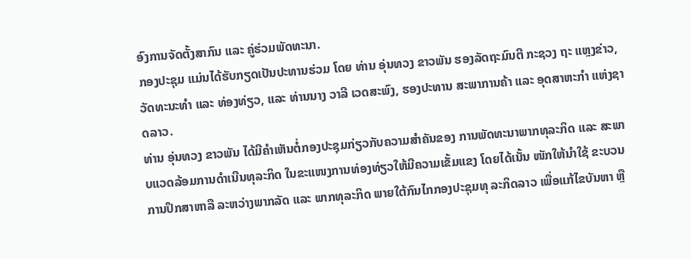ອົງການຈັດຕັ້ງສາກົນ ແລະ ຄູ່ຮ່ວມພັດທະນາ.
ກອງປະຊຸມ ແມ່ນໄດ້ຮັບກຽດເປັນປະທານຮ່ວມ ໂດຍ ທ່ານ ອຸ່ນທວງ ຂາວພັນ ຮອງລັດຖະມົນຕີ ກະຊວງ ຖະ ແຫຼງຂ່າວ, ວັດທະນະທໍາ ແລະ ທ່ອງທ່ຽວ, ແລະ ທ່ານນາງ ວາລີ ເວດສະພົງ, ຮອງປະທານ ສະພາການຄ້າ ແລະ ອຸດສາຫະກໍາ ແຫ່ງຊາດລາວ.
ທ່ານ ອຸ່ນທວງ ຂາວພັນ ໄດ້ມີຄໍາເຫັນຕໍ່ກອງປະຊຸມກ່ຽວກັບຄວາມສໍາຄັນຂອງ ການພັດທະນາພາກທຸລະກິດ ແລະ ສະພາບແວດລ້ອມການດໍາເນີນທຸລະກິດ ໃນຂະແໜງການທ່ອງທ່ຽວໃຫ້ມີຄວາມເຂັ້ມແຂງ ໂດຍໄດ້ເນັ້ນ ໜັກໃຫ້ນໍາໃຊ້ ຂະບວນການປຶກສາຫາລື ລະຫວ່າງພາກລັດ ແລະ ພາກທຸລະກິດ ພາຍໃຕ້ກົນໄກກອງປະຊຸມທຸ ລະກິດລາວ ເພື່ອແກ້ໄຂບັນຫາ ຫຼື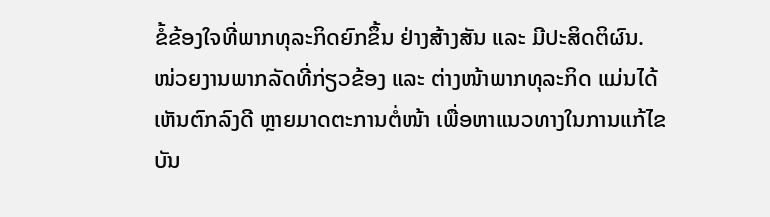ຂໍ້ຂ້ອງໃຈທີ່ພາກທຸລະກິດຍົກຂຶ້ນ ຢ່າງສ້າງສັນ ແລະ ມີປະສິດຕິຜົນ.
ໜ່ວຍງານພາກລັດທີ່ກ່ຽວຂ້ອງ ແລະ ຕ່າງໜ້າພາກທຸລະກິດ ແມ່ນໄດ້ເຫັນຕົກລົງດີ ຫຼາຍມາດຕະການຕໍ່ໜ້າ ເພື່ອຫາແນວທາງໃນການແກ້ໄຂບັນ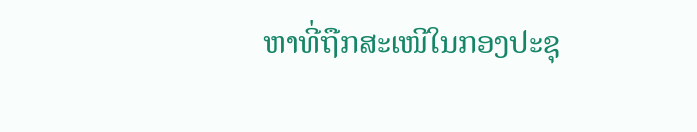ຫາທີ່ຖືກສະເໜີໃນກອງປະຊຸ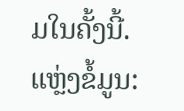ມໃນຄັ້ງນີ້.
ແຫຼ່ງຂໍ້ມູນ: